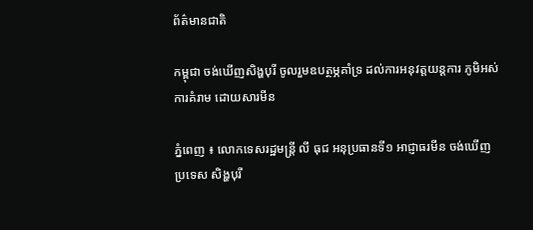ព័ត៌មានជាតិ

កម្ពុជា ចង់ឃើញសិង្ហបុរី ចូលរួមឧបត្ថម្ភគាំទ្រ ដល់ការអនុវត្តយន្តការ ភូមិអស់ការគំរាម ដោយសារមីន

ភ្នំពេញ ៖ លោកទេសរដ្ឋមន្រ្តី លី ធុជ អនុប្រធានទី១ អាជ្ញាធរមីន ចង់ឃើញប្រទេស សិង្ហបុរី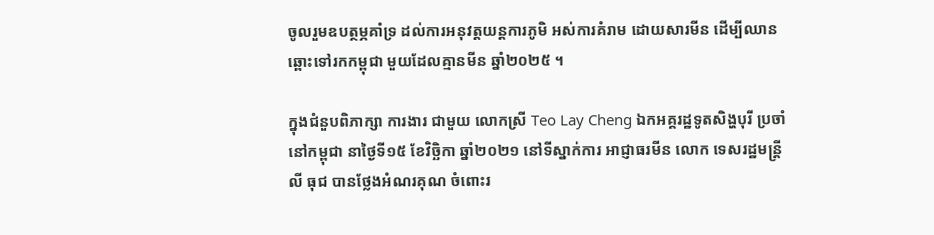ចូលរួមឧបត្ថម្ភគាំទ្រ ដល់ការអនុវត្តយន្តការភូមិ អស់ការគំរាម ដោយសារមីន ដើម្បីឈានឆ្ពោះទៅរកកម្ពុជា មួយដែលគ្មានមីន ឆ្នាំ២០២៥ ។

ក្នុងជំនួបពិភាក្សា ការងារ ជាមួយ លោកស្រី Teo Lay Cheng ឯកអគ្គរដ្ឋទូតសិង្ហបុរី ប្រចាំនៅកម្ពុជា នាថ្ងៃទី១៥ ខែវិច្ឆិកា ឆ្នាំ២០២១ នៅទីស្នាក់ការ អាជ្ញាធរមីន លោក ទេសរដ្ឋមន្រ្តី លី ធុជ បានថ្លែងអំណរគុណ ចំពោះរ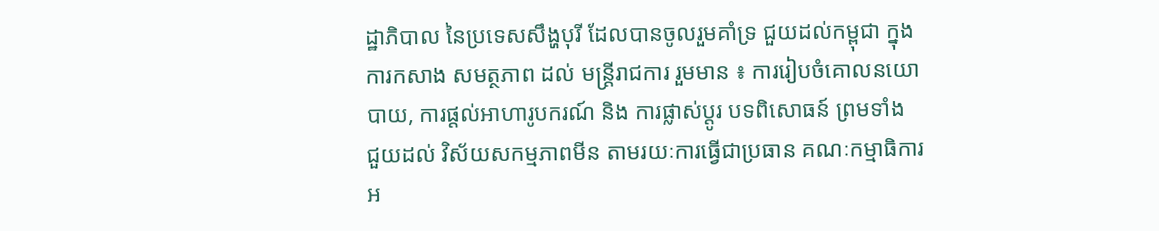ដ្ឋាភិបាល នៃប្រទេសសឹង្ហបុរី ដែលបានចូលរួមគាំទ្រ ជួយដល់កម្ពុជា ក្នុងការកសាង សមត្ថភាព ដល់ មន្រ្តីរាជការ រួមមាន ៖ ការរៀបចំគោលនយោបាយ, ការផ្តល់អាហារូបករណ៍ និង ការផ្លាស់ប្តូរ បទពិសោធន៍ ព្រមទាំង ជួយដល់ វិស័យសកម្មភាពមីន តាមរយៈការធ្វើជាប្រធាន គណៈកម្មាធិការ អ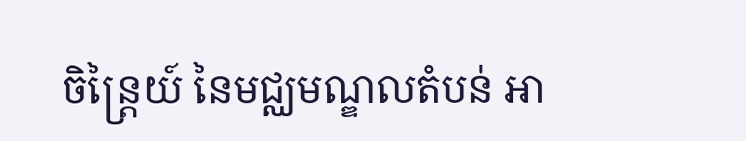ចិន្ត្រៃយ៍ នៃមជ្ឈមណ្ឌលតំបន់ អា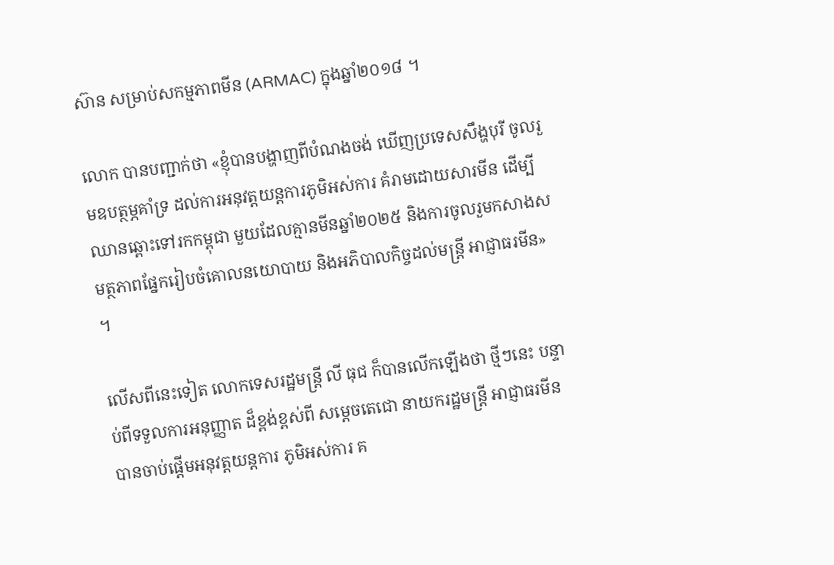ស៊ាន សម្រាប់សកម្មភាពមីន (ARMAC) ក្នុងឆ្នាំ២០១៨ ។

លោក បានបញ្ជាក់ថា «ខ្ញុំបានបង្ហាញពីបំណងចង់ ឃើញប្រទេសសឹង្ហបុរី ចូលរួមឧបត្ថម្ភគាំទ្រ ដល់ការអនុវត្តយន្តការភូមិអស់ការ គំរាមដោយសារមីន ដើម្បីឈានឆ្ពោះទៅរកកម្ពុជា មួយដែលគ្មានមីនឆ្នាំ២០២៥ និងការចូលរួមកសាងសមត្ថភាពផ្នែករៀបចំគោលនយោបាយ និងអភិបាលកិច្ចដល់មន្ត្រី អាជ្ញាធរមីន» ។

លើសពីនេះទៀត លោកទេសរដ្ឋមន្រ្តី លី ធុជ ក៏បានលើកឡើងថា ថ្មីៗនេះ បន្ទាប់ពីទទួលការអនុញ្ញាត ដ៏ខ្ពង់ខ្ពស់ពី សម្តេចតេជោ នាយករដ្ឋមន្រ្តី អាជ្ញាធរមីន បានចាប់ផ្តើមអនុវត្តយន្តការ ភូមិអស់ការ គ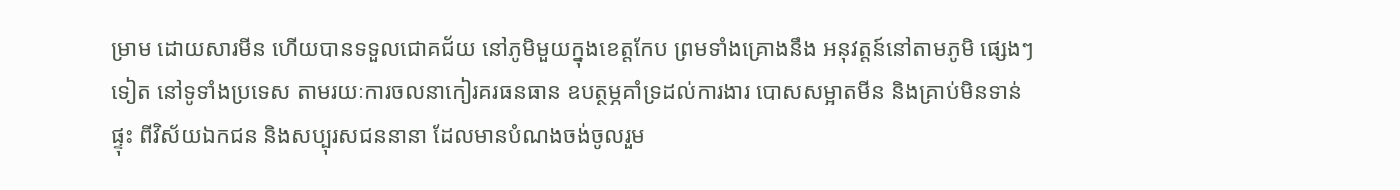ម្រាម ដោយសារមីន ហើយបានទទួលជោគជ័យ នៅភូមិមួយក្នុងខេត្តកែប ព្រមទាំងគ្រោងនឹង អនុវត្តន៍នៅតាមភូមិ ផ្សេងៗទៀត នៅទូទាំងប្រទេស តាមរយៈការចលនាកៀរគរធនធាន ឧបត្ថម្ភគាំទ្រដល់ការងារ បោសសម្អាតមីន និងគ្រាប់មិនទាន់ផ្ទុះ ពីវិស័យឯកជន និងសប្បុរសជននានា ដែលមានបំណងចង់ចូលរួម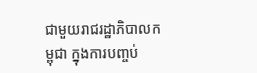ជាមួយរាជរដ្ឋាភិបាលកម្ពុជា ក្នុងការបញ្ចប់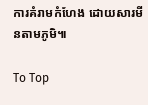ការគំរាមកំហែង ដោយសារមីនតាមភូមិ៕

To Top